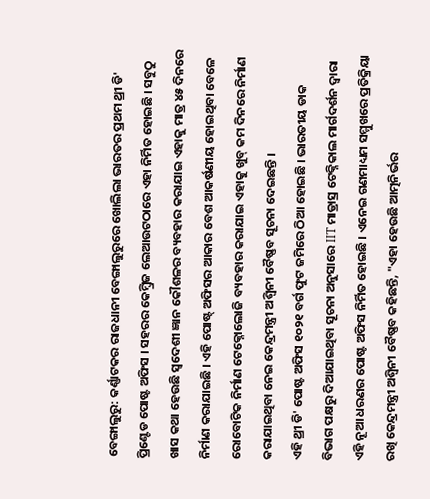ବେଙ୍ଗାଲୁରୁ: କର୍ଣ୍ଣାଟକର ରାଜଧାନୀ ବେଙ୍ଗାଲୁରୁରେ ଖୋଲିଲା ଭାରତର ପ୍ରଥମ ଥ୍ରୀ ଡି' ପ୍ରିଣ୍ଟେଡ ପୋଷ୍ଟ ଅଫିସ । ସହରର କେମ୍ବ୍ରିଜ ଲେଆଉଟଠାରେ ଏହା ନିର୍ମିତ ହୋଇଛି । ସବୁଠୁ ଖାସ କଥା ହେଉଛି ସ୍ବଦେଶୀ ଜ୍ଞାନ କୌଶଳର ବ୍ୟବହାର କରାଯାଇ ଏହାକୁ ମାତ୍ର ୪୫ ଦିନରେ ନିର୍ମାଣ କରାଯାଇଛି । ଏହି ପୋଷ୍ଟ୍ ଅଫିସର ଆକାର ବେଶ ଆକର୍ଷଣୀୟ ହୋଇଥିବା ବେଳେ ରୋବୋଟିକ ନିର୍ମାଣ ଟେକ୍ନୋଲୋଜି ବ୍ୟବହାର କରାଯାଇ ଏହାକୁ ଖୁବ୍ କମ ଦିନରେ ନିର୍ମାଣ କରାଯାଇଥିବା ନେଇ କେନ୍ଦ୍ରମନ୍ତ୍ରୀ ଅଶ୍ବିନୀ ବୈଷ୍ଣବ ସୂଚନା ଦେଇଛନ୍ତି ।
ଏହି ଥ୍ରୀ ଡି' ପୋଷ୍ଟ ଅଫିସ ୧୦୨୧ ବର୍ଗ ଫୁଟ ଜମିରେ ଠିଆ ହୋଇଛି । ଭାରତୀୟ ଡାକ ବିଭାଗ ପକ୍ଷରୁ ଦିଆଯାଇଥିବା ସୂଚନା ଅନୁସାରେ IIT ମାଡ୍ରାସ୍ର ଟେକ୍ନିକାଲ ମାର୍ଗଦର୍ଶନ ଦ୍ବାରା ଏହି ନୂଆ ଧରଣର ପୋଷ୍ଟ ଅଫିସ ନିର୍ମିତ ହୋଇଛି । ଏନେଇ ଗଣମାଧ୍ୟମ ସମ୍ମୁଖରେ ପ୍ରତିକ୍ରିୟା ରଖି କେନ୍ଦ୍ରମନ୍ତ୍ରୀ ଅଶ୍ବିନୀ ବୈଷ୍ଣବ କହିଛନ୍ତି, "ଏହା ହେଉଛି ଆତ୍ମନିର୍ଭର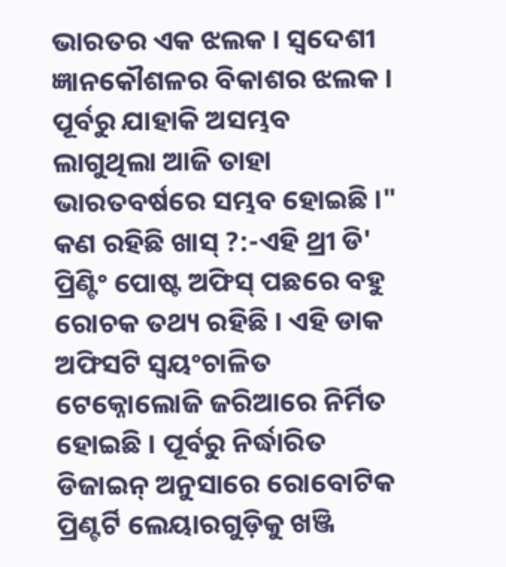ଭାରତର ଏକ ଝଲକ । ସ୍ବଦେଶୀ ଜ୍ଞାନକୌଶଳର ବିକାଶର ଝଲକ । ପୂର୍ବରୁ ଯାହାକି ଅସମ୍ଭବ ଲାଗୁଥିଲା ଆଜି ତାହା ଭାରତବର୍ଷରେ ସମ୍ଭବ ହୋଇଛି ।"
କଣ ରହିଛି ଖାସ୍ ?:-ଏହି ଥ୍ରୀ ଡି' ପ୍ରିଣ୍ଟିଂ ପୋଷ୍ଟ ଅଫିସ୍ ପଛରେ ବହୁ ରୋଚକ ତଥ୍ୟ ରହିଛି । ଏହି ଡାକ ଅଫିସଟି ସ୍ବୟଂଚାଳିତ ଟେକ୍ନୋଲୋଜି ଜରିଆରେ ନିର୍ମିତ ହୋଇଛି । ପୂର୍ବରୁ ନିର୍ଦ୍ଧାରିତ ଡିଜାଇନ୍ ଅନୁସାରେ ରୋବୋଟିକ ପ୍ରିଣ୍ଟର୍ଟି ଲେୟାରଗୁଡ଼ିକୁ ଖଞ୍ଜି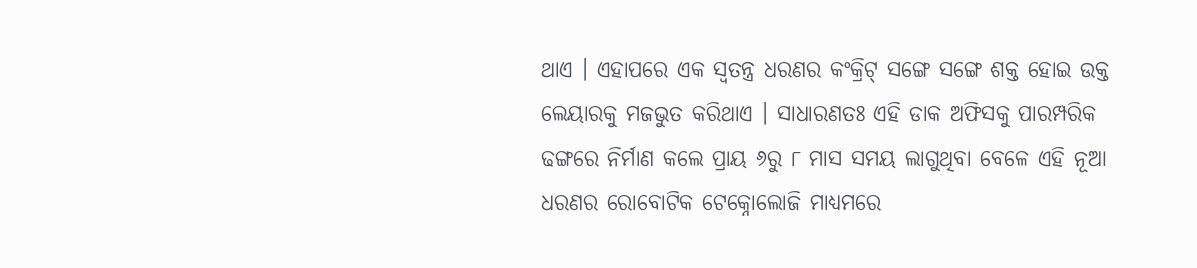ଥାଏ । ଏହାପରେ ଏକ ସ୍ବତନ୍ତ୍ର ଧରଣର କଂକ୍ରିଟ୍ ସଙ୍ଗେ ସଙ୍ଗେ ଶକ୍ତ ହୋଇ ଉକ୍ତ ଲେୟାରକୁ ମଜଭୁତ କରିଥାଏ । ସାଧାରଣତଃ ଏହି ଡାକ ଅଫିସକୁ ପାରମ୍ପରିକ ଢଙ୍ଗରେ ନିର୍ମାଣ କଲେ ପ୍ରାୟ ୬ରୁ ୮ ମାସ ସମୟ ଲାଗୁଥିବା ବେଳେ ଏହି ନୂଆ ଧରଣର ରୋବୋଟିକ ଟେକ୍ନୋଲୋଜି ମାଧ୍ୟମରେ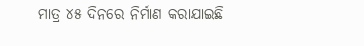ମାତ୍ର ୪୫ ଦିନରେ ନିର୍ମାଣ କରାଯାଇଛି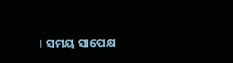। ସମୟ ସାପେକ୍ଷ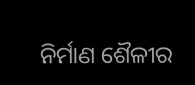ନିର୍ମାଣ ଶୈଳୀର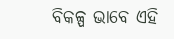ବିକଳ୍ପ ଭାବେ ଏହି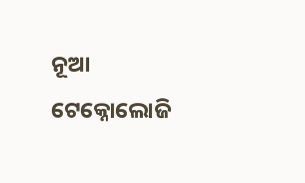ନୂଆ ଟେକ୍ନୋଲୋଜି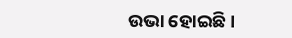ଉଭା ହୋଇଛି ।